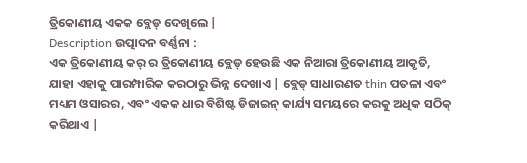ତ୍ରିକୋଣୀୟ ଏକକ ବ୍ଲେଡ୍ ଦେଖିଲେ |
Description ଉତ୍ପାଦନ ବର୍ଣ୍ଣନା :
ଏକ ତ୍ରିକୋଣୀୟ କର୍ ର ତ୍ରିକୋଣୀୟ ବ୍ଲେଡ୍ ହେଉଛି ଏକ ନିଆରା ତ୍ରିକୋଣୀୟ ଆକୃତି, ଯାହା ଏହାକୁ ପାରମ୍ପାରିକ କରଠାରୁ ଭିନ୍ନ ଦେଖାଏ | ବ୍ଲେଡ୍ ସାଧାରଣତ thin ପତଳା ଏବଂ ମଧ୍ୟମ ଓସାରର, ଏବଂ ଏକକ ଧାର ବିଶିଷ୍ଟ ଡିଜାଇନ୍ କାର୍ଯ୍ୟ ସମୟରେ କରକୁ ଅଧିକ ସଠିକ୍ କରିଥାଏ |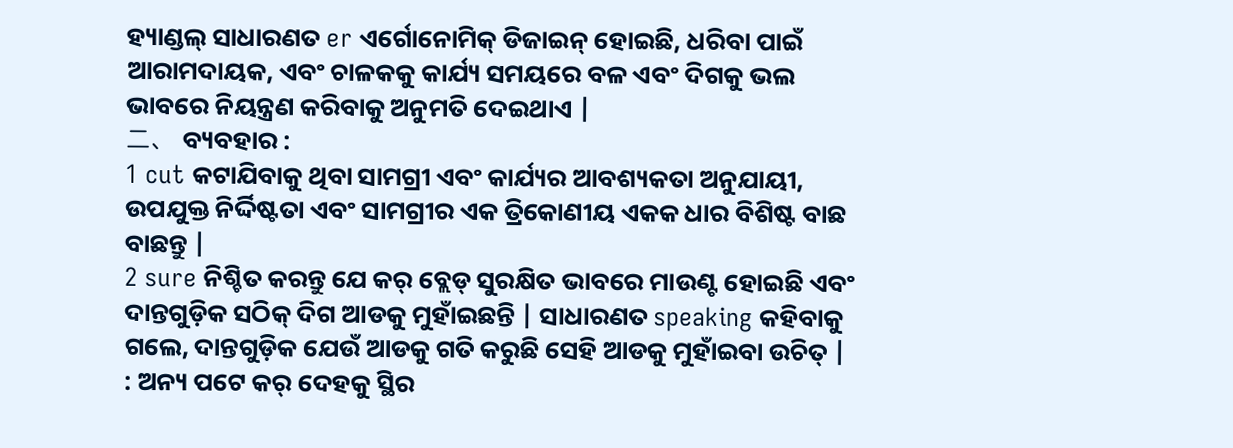ହ୍ୟାଣ୍ଡଲ୍ ସାଧାରଣତ er ଏର୍ଗୋନୋମିକ୍ ଡିଜାଇନ୍ ହୋଇଛି, ଧରିବା ପାଇଁ ଆରାମଦାୟକ, ଏବଂ ଚାଳକକୁ କାର୍ଯ୍ୟ ସମୟରେ ବଳ ଏବଂ ଦିଗକୁ ଭଲ ଭାବରେ ନିୟନ୍ତ୍ରଣ କରିବାକୁ ଅନୁମତି ଦେଇଥାଏ |
二、 ବ୍ୟବହାର :
1 cut କଟାଯିବାକୁ ଥିବା ସାମଗ୍ରୀ ଏବଂ କାର୍ଯ୍ୟର ଆବଶ୍ୟକତା ଅନୁଯାୟୀ, ଉପଯୁକ୍ତ ନିର୍ଦ୍ଦିଷ୍ଟତା ଏବଂ ସାମଗ୍ରୀର ଏକ ତ୍ରିକୋଣୀୟ ଏକକ ଧାର ବିଶିଷ୍ଟ ବାଛ ବାଛନ୍ତୁ |
2 sure ନିଶ୍ଚିତ କରନ୍ତୁ ଯେ କର୍ ବ୍ଲେଡ୍ ସୁରକ୍ଷିତ ଭାବରେ ମାଉଣ୍ଟ ହୋଇଛି ଏବଂ ଦାନ୍ତଗୁଡ଼ିକ ସଠିକ୍ ଦିଗ ଆଡକୁ ମୁହାଁଇଛନ୍ତି | ସାଧାରଣତ speaking କହିବାକୁ ଗଲେ, ଦାନ୍ତଗୁଡ଼ିକ ଯେଉଁ ଆଡକୁ ଗତି କରୁଛି ସେହି ଆଡକୁ ମୁହାଁଇବା ଉଚିତ୍ |
: ଅନ୍ୟ ପଟେ କର୍ ଦେହକୁ ସ୍ଥିର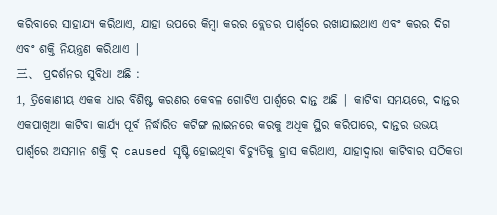କରିବାରେ ସାହାଯ୍ୟ କରିଥାଏ, ଯାହା ଉପରେ କିମ୍ବା କରର ବ୍ଲେଡର ପାର୍ଶ୍ୱରେ ରଖାଯାଇଥାଏ ଏବଂ କରର ଦିଗ ଏବଂ ଶକ୍ତି ନିୟନ୍ତ୍ରଣ କରିଥାଏ |
三、 ପ୍ରଦର୍ଶନର ସୁବିଧା ଅଛି :
1, ତ୍ରିକୋଣୀୟ ଏକକ ଧାର ବିଶିଷ୍ଟ କରଣର କେବଳ ଗୋଟିଏ ପାର୍ଶ୍ୱରେ ଦାନ୍ତ ଅଛି | କାଟିବା ସମୟରେ, ଦାନ୍ତର ଏକପାଖିଆ କାଟିବା କାର୍ଯ୍ୟ ପୂର୍ବ ନିର୍ଦ୍ଧାରିତ କଟିଙ୍ଗ ଲାଇନରେ କରକୁ ଅଧିକ ସ୍ଥିର କରିପାରେ, ଦାନ୍ତର ଉଭୟ ପାର୍ଶ୍ୱରେ ଅସମାନ ଶକ୍ତି ଦ୍ caused ସୃଷ୍ଟି ହୋଇଥିବା ବିଚ୍ୟୁତିକୁ ହ୍ରାସ କରିଥାଏ, ଯାହାଦ୍ୱାରା କାଟିବାର ସଠିକତା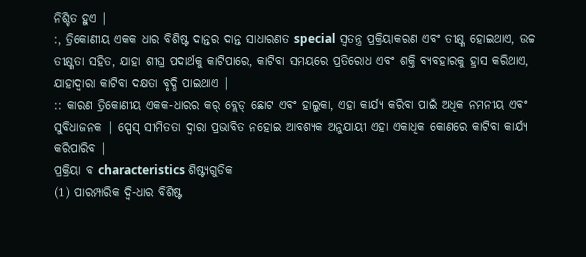ନିଶ୍ଚିତ ହୁଏ |
:, ତ୍ରିକୋଣୀୟ ଏକକ ଧାର ବିଶିଷ୍ଟ ଦାନ୍ତର ଦାନ୍ତ ସାଧାରଣତ special ସ୍ୱତନ୍ତ୍ର ପ୍ରକ୍ରିୟାକରଣ ଏବଂ ତୀକ୍ଷ୍ଣ ହୋଇଥାଏ, ଉଚ୍ଚ ତୀକ୍ଷ୍ଣତା ସହିତ, ଯାହା ଶୀଘ୍ର ପଦାର୍ଥକୁ କାଟିପାରେ, କାଟିବା ସମୟରେ ପ୍ରତିରୋଧ ଏବଂ ଶକ୍ତି ବ୍ୟବହାରକୁ ହ୍ରାସ କରିଥାଏ, ଯାହାଦ୍ୱାରା କାଟିବା ଦକ୍ଷତା ବୃଦ୍ଧି ପାଇଥାଏ |
:: କାରଣ ତ୍ରିକୋଣୀୟ ଏକକ-ଧାରର କର୍ ବ୍ଲେଡ୍ ଛୋଟ ଏବଂ ହାଲୁକା, ଏହା କାର୍ଯ୍ୟ କରିବା ପାଇଁ ଅଧିକ ନମନୀୟ ଏବଂ ସୁବିଧାଜନକ | ସ୍ପେସ୍ ସୀମିତତା ଦ୍ୱାରା ପ୍ରଭାବିତ ନହୋଇ ଆବଶ୍ୟକ ଅନୁଯାୟୀ ଏହା ଏକାଧିକ କୋଣରେ କାଟିବା କାର୍ଯ୍ୟ କରିପାରିବ |
ପ୍ରକ୍ରିୟା ବ characteristics ଶିଷ୍ଟ୍ୟଗୁଡିକ
(1) ପାରମ୍ପାରିକ ଦ୍ୱି-ଧାର ବିଶିଷ୍ଟ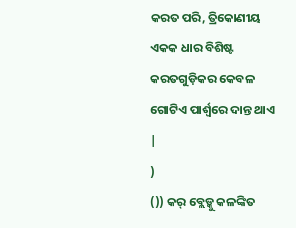କରତ ପରି, ତ୍ରିକୋଣୀୟ ଏକକ ଧାର ବିଶିଷ୍ଟ କରତଗୁଡ଼ିକର କେବଳ ଗୋଟିଏ ପାର୍ଶ୍ୱରେ ଦାନ୍ତ ଥାଏ |
)
()) କର୍ ବ୍ଲେଡ୍କୁ କଳଙ୍କିତ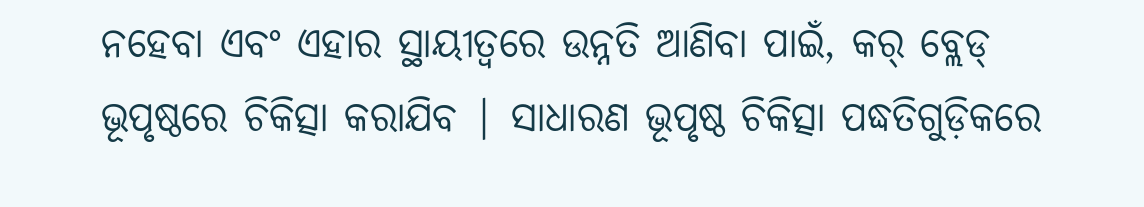ନହେବା ଏବଂ ଏହାର ସ୍ଥାୟୀତ୍ୱରେ ଉନ୍ନତି ଆଣିବା ପାଇଁ, କର୍ ବ୍ଲେଡ୍ ଭୂପୃଷ୍ଠରେ ଚିକିତ୍ସା କରାଯିବ | ସାଧାରଣ ଭୂପୃଷ୍ଠ ଚିକିତ୍ସା ପଦ୍ଧତିଗୁଡ଼ିକରେ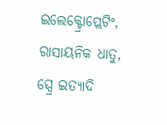ଇଲେକ୍ଟ୍ରୋପ୍ଲେଟିଂ, ରାସାୟନିକ ଧାତୁ, ସ୍ପ୍ରେ ଇତ୍ୟାଦି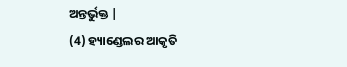ଅନ୍ତର୍ଭୁକ୍ତ |
(4) ହ୍ୟାଣ୍ଡେଲର ଆକୃତି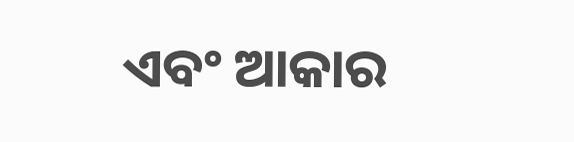ଏବଂ ଆକାର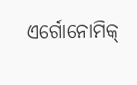ଏର୍ଗୋନୋମିକ୍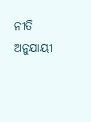ନୀତି ଅନୁଯାୟୀ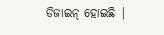ଡିଜାଇନ୍ ହୋଇଛି |